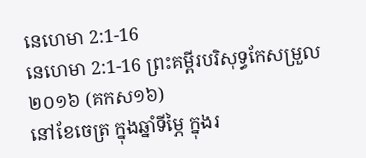នេហេមា 2:1-16
នេហេមា 2:1-16 ព្រះគម្ពីរបរិសុទ្ធកែសម្រួល ២០១៦ (គកស១៦)
នៅខែចេត្រ ក្នុងឆ្នាំទីម្ភៃ ក្នុងរ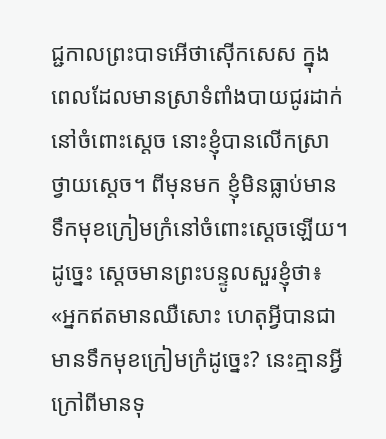ជ្ជកាលព្រះបាទអើថាស៊ើកសេស ក្នុងពេលដែលមានស្រាទំពាំងបាយជូរដាក់នៅចំពោះស្តេច នោះខ្ញុំបានលើកស្រាថ្វាយស្ដេច។ ពីមុនមក ខ្ញុំមិនធ្លាប់មានទឹកមុខក្រៀមក្រំនៅចំពោះស្ដេចឡើយ។ ដូច្នេះ ស្ដេចមានព្រះបន្ទូលសួរខ្ញុំថា៖ «អ្នកឥតមានឈឺសោះ ហេតុអ្វីបានជាមានទឹកមុខក្រៀមក្រំដូច្នេះ? នេះគ្មានអ្វីក្រៅពីមានទុ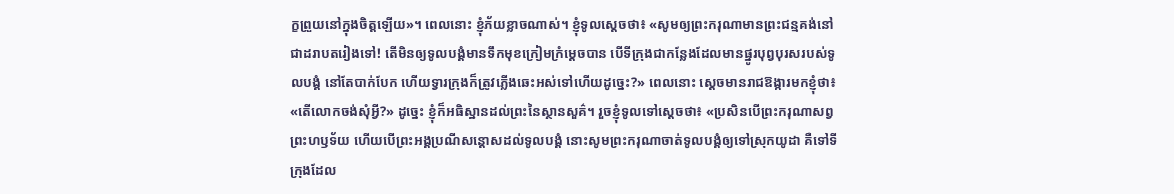ក្ខព្រួយនៅក្នុងចិត្តឡើយ»។ ពេលនោះ ខ្ញុំភ័យខ្លាចណាស់។ ខ្ញុំទូលស្តេចថា៖ «សូមឲ្យព្រះករុណាមានព្រះជន្មគង់នៅជាដរាបតរៀងទៅ! តើមិនឲ្យទូលបង្គំមានទឹកមុខក្រៀមក្រំម្ដេចបាន បើទីក្រុងជាកន្លែងដែលមានផ្នូរបុព្វបុរសរបស់ទូលបង្គំ នៅតែបាក់បែក ហើយទ្វារក្រុងក៏ត្រូវភ្លើងឆេះអស់ទៅហើយដូច្នេះ?» ពេលនោះ ស្ដេចមានរាជឱង្ការមកខ្ញុំថា៖ «តើលោកចង់សុំអ្វី?» ដូច្នេះ ខ្ញុំក៏អធិស្ឋានដល់ព្រះនៃស្ថានសួគ៌។ រួចខ្ញុំទូលទៅស្តេចថា៖ «ប្រសិនបើព្រះករុណាសព្វព្រះហឫទ័យ ហើយបើព្រះអង្គប្រណីសន្ដោសដល់ទូលបង្គំ នោះសូមព្រះករុណាចាត់ទូលបង្គំឲ្យទៅស្រុកយូដា គឺទៅទីក្រុងដែល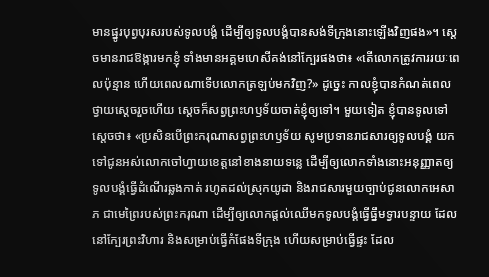មានផ្នូរបុព្វបុរសរបស់ទូលបង្គំ ដើម្បីឲ្យទូលបង្គំបានសង់ទីក្រុងនោះឡើងវិញផង»។ ស្ដេចមានរាជឱង្ការមកខ្ញុំ ទាំងមានអគ្គមហេសីគង់នៅក្បែរផងថា៖ «តើលោកត្រូវការរយៈពេលប៉ុន្មាន ហើយពេលណាទើបលោកត្រឡប់មកវិញ?» ដូច្នេះ កាលខ្ញុំបានកំណត់ពេលថ្វាយស្ដេចរួចហើយ ស្ដេចក៏សព្វព្រះហឫទ័យចាត់ខ្ញុំឲ្យទៅ។ មួយទៀត ខ្ញុំបានទូលទៅស្តេចថា៖ «ប្រសិនបើព្រះករុណាសព្វព្រះហឫទ័យ សូមប្រទានរាជសារឲ្យទូលបង្គំ យកទៅជូនអស់លោកចៅហ្វាយខេត្តនៅខាងនាយទន្លេ ដើម្បីឲ្យលោកទាំងនោះអនុញ្ញាតឲ្យទូលបង្គំធ្វើដំណើរឆ្លងកាត់ រហូតដល់ស្រុកយូដា និងរាជសារមួយច្បាប់ជូនលោកអេសាភ ជាមេព្រៃរបស់ព្រះករុណា ដើម្បីឲ្យលោកផ្ដល់ឈើមកទូលបង្គំធ្វើធ្នឹមទ្វារបន្ទាយ ដែលនៅក្បែរព្រះវិហារ និងសម្រាប់ធ្វើកំផែងទីក្រុង ហើយសម្រាប់ធ្វើផ្ទះ ដែល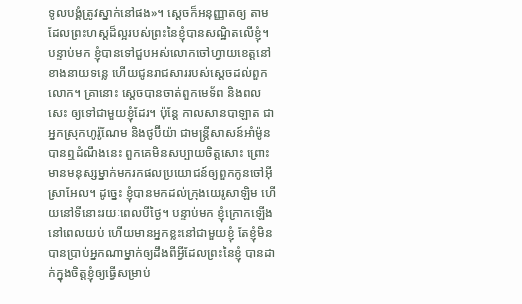ទូលបង្គំត្រូវស្នាក់នៅផង»។ ស្តេចក៏អនុញ្ញាតឲ្យ តាមដែលព្រះហស្តដ៏ល្អរបស់ព្រះនៃខ្ញុំបានសណ្ឋិតលើខ្ញុំ។ បន្ទាប់មក ខ្ញុំបានទៅជួបអស់លោកចៅហ្វាយខេត្តនៅខាងនាយទន្លេ ហើយជូនរាជសាររបស់ស្ដេចដល់ពួកលោក។ គ្រានោះ ស្ដេចបានចាត់ពួកមេទ័ព និងពលសេះ ឲ្យទៅជាមួយខ្ញុំដែរ។ ប៉ុន្ដែ កាលសានបាឡាត ជាអ្នកស្រុកហូរ៉ូណែម និងថូប៊ីយ៉ា ជាមន្ត្រីសាសន៍អាំម៉ូន បានឮដំណឹងនេះ ពួកគេមិនសប្បាយចិត្តសោះ ព្រោះមានមនុស្សម្នាក់មករកផលប្រយោជន៍ឲ្យពួកកូនចៅអ៊ីស្រាអែល។ ដូច្នេះ ខ្ញុំបានមកដល់ក្រុងយេរូសាឡិម ហើយនៅទីនោះរយៈពេលបីថ្ងៃ។ បន្ទាប់មក ខ្ញុំក្រោកឡើងនៅពេលយប់ ហើយមានអ្នកខ្លះនៅជាមួយខ្ញុំ តែខ្ញុំមិនបានប្រាប់អ្នកណាម្នាក់ឲ្យដឹងពីអ្វីដែលព្រះនៃខ្ញុំ បានដាក់ក្នុងចិត្តខ្ញុំឲ្យធ្វើសម្រាប់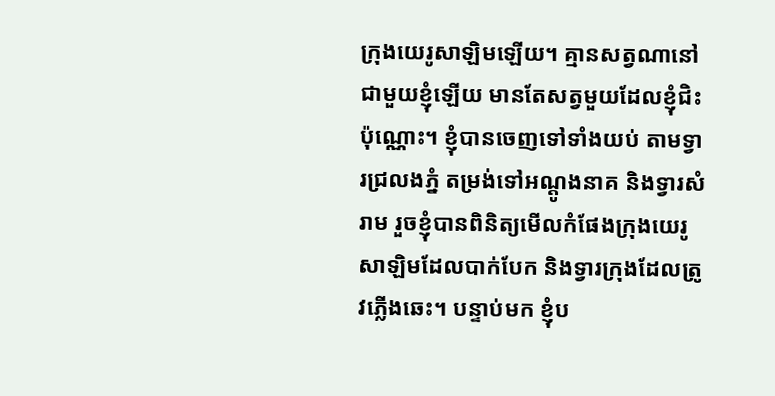ក្រុងយេរូសាឡិមឡើយ។ គ្មានសត្វណានៅជាមួយខ្ញុំឡើយ មានតែសត្វមួយដែលខ្ញុំជិះប៉ុណ្ណោះ។ ខ្ញុំបានចេញទៅទាំងយប់ តាមទ្វារជ្រលងភ្នំ តម្រង់ទៅអណ្តូងនាគ និងទ្វារសំរាម រួចខ្ញុំបានពិនិត្យមើលកំផែងក្រុងយេរូសាឡិមដែលបាក់បែក និងទ្វារក្រុងដែលត្រូវភ្លើងឆេះ។ បន្ទាប់មក ខ្ញុំប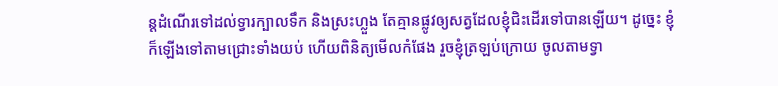ន្តដំណើរទៅដល់ទ្វារក្បាលទឹក និងស្រះហ្លួង តែគ្មានផ្លូវឲ្យសត្វដែលខ្ញុំជិះដើរទៅបានឡើយ។ ដូច្នេះ ខ្ញុំក៏ឡើងទៅតាមជ្រោះទាំងយប់ ហើយពិនិត្យមើលកំផែង រួចខ្ញុំត្រឡប់ក្រោយ ចូលតាមទ្វា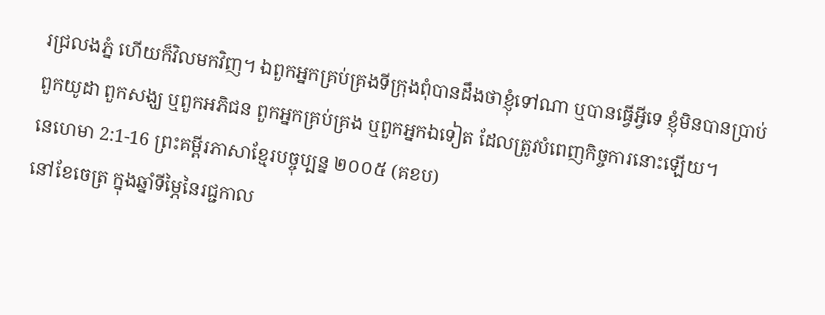រជ្រលងភ្នំ ហើយក៏វិលមកវិញ។ ឯពួកអ្នកគ្រប់គ្រងទីក្រុងពុំបានដឹងថាខ្ញុំទៅណា ឬបានធ្វើអ្វីទេ ខ្ញុំមិនបានប្រាប់ពួកយូដា ពួកសង្ឃ ឬពួកអភិជន ពួកអ្នកគ្រប់គ្រង ឬពួកអ្នកឯទៀត ដែលត្រូវបំពេញកិច្ចការនោះឡើយ។
នេហេមា 2:1-16 ព្រះគម្ពីរភាសាខ្មែរបច្ចុប្បន្ន ២០០៥ (គខប)
នៅខែចេត្រ ក្នុងឆ្នាំទីម្ភៃនៃរជ្ជកាល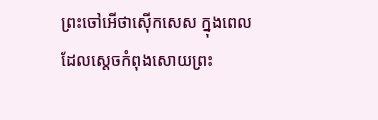ព្រះចៅអើថាស៊ើកសេស ក្នុងពេលដែលស្ដេចកំពុងសោយព្រះ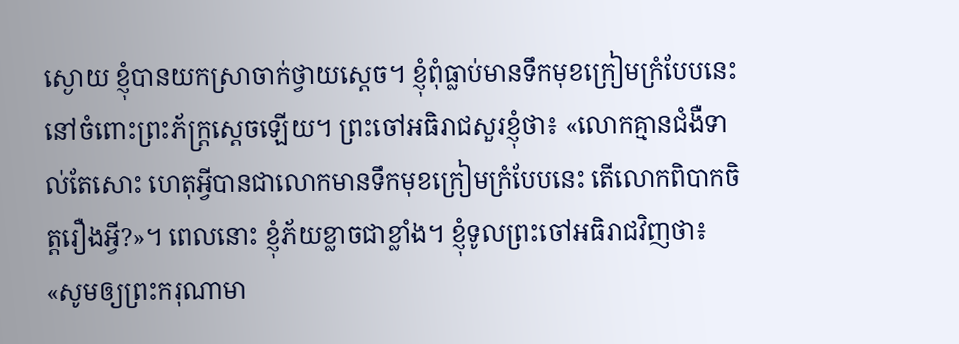ស្ងោយ ខ្ញុំបានយកស្រាចាក់ថ្វាយស្ដេច។ ខ្ញុំពុំធ្លាប់មានទឹកមុខក្រៀមក្រំបែបនេះ នៅចំពោះព្រះភ័ក្ត្រស្ដេចឡើយ។ ព្រះចៅអធិរាជសួរខ្ញុំថា៖ «លោកគ្មានជំងឺទាល់តែសោះ ហេតុអ្វីបានជាលោកមានទឹកមុខក្រៀមក្រំបែបនេះ តើលោកពិបាកចិត្តរឿងអ្វី?»។ ពេលនោះ ខ្ញុំភ័យខ្លាចជាខ្លាំង។ ខ្ញុំទូលព្រះចៅអធិរាជវិញថា៖ «សូមឲ្យព្រះករុណាមា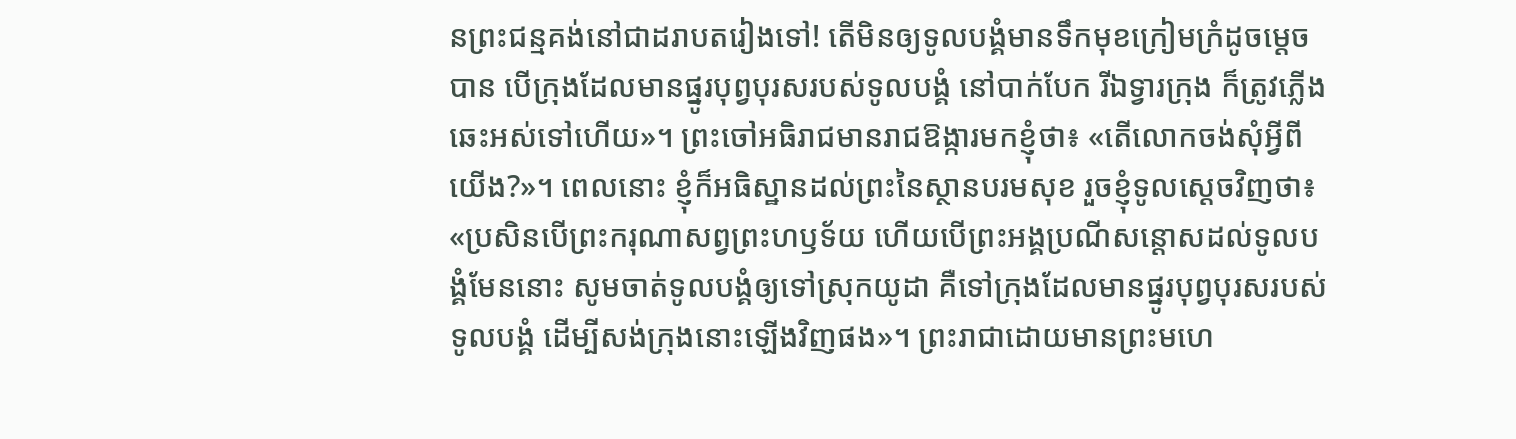នព្រះជន្មគង់នៅជាដរាបតរៀងទៅ! តើមិនឲ្យទូលបង្គំមានទឹកមុខក្រៀមក្រំដូចម្ដេចបាន បើក្រុងដែលមានផ្នូរបុព្វបុរសរបស់ទូលបង្គំ នៅបាក់បែក រីឯទ្វារក្រុង ក៏ត្រូវភ្លើងឆេះអស់ទៅហើយ»។ ព្រះចៅអធិរាជមានរាជឱង្ការមកខ្ញុំថា៖ «តើលោកចង់សុំអ្វីពីយើង?»។ ពេលនោះ ខ្ញុំក៏អធិស្ឋានដល់ព្រះនៃស្ថានបរមសុខ រួចខ្ញុំទូលស្ដេចវិញថា៖ «ប្រសិនបើព្រះករុណាសព្វព្រះហឫទ័យ ហើយបើព្រះអង្គប្រណីសន្ដោសដល់ទូលបង្គំមែននោះ សូមចាត់ទូលបង្គំឲ្យទៅស្រុកយូដា គឺទៅក្រុងដែលមានផ្នូរបុព្វបុរសរបស់ទូលបង្គំ ដើម្បីសង់ក្រុងនោះឡើងវិញផង»។ ព្រះរាជាដោយមានព្រះមហេ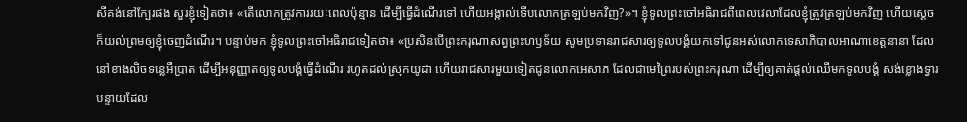សីគង់នៅក្បែរផង សួរខ្ញុំទៀតថា៖ «តើលោកត្រូវការរយៈពេលប៉ុន្មាន ដើម្បីធ្វើដំណើរទៅ ហើយអង្កាល់ទើបលោកត្រឡប់មកវិញ?»។ ខ្ញុំទូលព្រះចៅអធិរាជពីពេលវេលាដែលខ្ញុំត្រូវត្រឡប់មកវិញ ហើយស្ដេចក៏យល់ព្រមឲ្យខ្ញុំចេញដំណើរ។ បន្ទាប់មក ខ្ញុំទូលព្រះចៅអធិរាជទៀតថា៖ «ប្រសិនបើព្រះករុណាសព្វព្រះហឫទ័យ សូមប្រទានរាជសារឲ្យទូលបង្គំយកទៅជូនអស់លោកទេសាភិបាលអាណាខេត្តនានា ដែលនៅខាងលិចទន្លេអឺប្រាត ដើម្បីអនុញ្ញាតឲ្យទូលបង្គំធ្វើដំណើរ រហូតដល់ស្រុកយូដា ហើយរាជសារមួយទៀតជូនលោកអេសាភ ដែលជាមេព្រៃរបស់ព្រះករុណា ដើម្បីឲ្យគាត់ផ្ដល់ឈើមកទូលបង្គំ សង់ខ្លោងទ្វារបន្ទាយដែល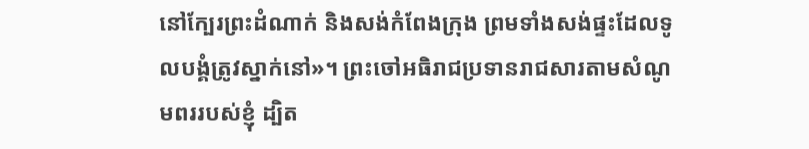នៅក្បែរព្រះដំណាក់ និងសង់កំពែងក្រុង ព្រមទាំងសង់ផ្ទះដែលទូលបង្គំត្រូវស្នាក់នៅ»។ ព្រះចៅអធិរាជប្រទានរាជសារតាមសំណូមពររបស់ខ្ញុំ ដ្បិត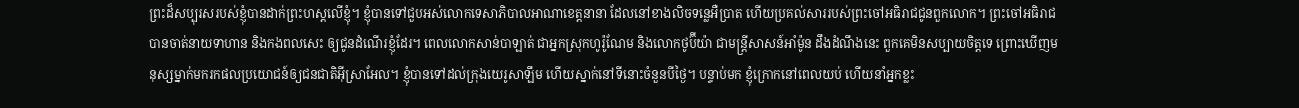ព្រះដ៏សប្បុរសរបស់ខ្ញុំបានដាក់ព្រះហស្ដលើខ្ញុំ។ ខ្ញុំបានទៅជួបអស់លោកទេសាភិបាលអាណាខេត្តនានា ដែលនៅខាងលិចទន្លេអឺប្រាត ហើយប្រគល់សាររបស់ព្រះចៅអធិរាជជូនពួកលោក។ ព្រះចៅអធិរាជបានចាត់នាយទាហាន និងកងពលសេះ ឲ្យជូនដំណើរខ្ញុំដែរ។ ពេលលោកសាន់បាឡាត់ ជាអ្នកស្រុកហូរ៉ូណែម និងលោកថូប៊ីយ៉ា ជាមន្ត្រីសាសន៍អាំម៉ូន ដឹងដំណឹងនេះ ពួកគេមិនសប្បាយចិត្តទេ ព្រោះឃើញមនុស្សម្នាក់មករកផលប្រយោជន៍ឲ្យជនជាតិអ៊ីស្រាអែល។ ខ្ញុំបានទៅដល់ក្រុងយេរូសាឡឹម ហើយស្នាក់នៅទីនោះចំនួនបីថ្ងៃ។ បន្ទាប់មក ខ្ញុំក្រោកនៅពេលយប់ ហើយនាំអ្នកខ្លះ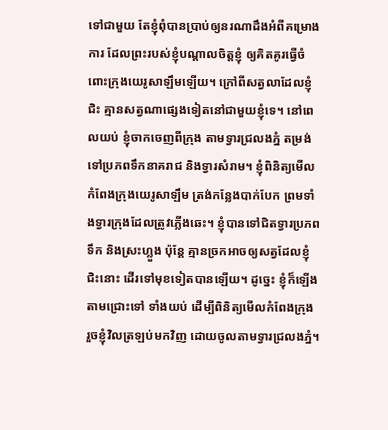ទៅជាមួយ តែខ្ញុំពុំបានប្រាប់ឲ្យនរណាដឹងអំពីគម្រោងការ ដែលព្រះរបស់ខ្ញុំបណ្ដាលចិត្តខ្ញុំ ឲ្យគិតគូរធ្វើចំពោះក្រុងយេរូសាឡឹមឡើយ។ ក្រៅពីសត្វលាដែលខ្ញុំជិះ គ្មានសត្វណាផ្សេងទៀតនៅជាមួយខ្ញុំទេ។ នៅពេលយប់ ខ្ញុំចាកចេញពីក្រុង តាមទ្វារជ្រលងភ្នំ តម្រង់ទៅប្រភពទឹកនាគរាជ និងទ្វារសំរាម។ ខ្ញុំពិនិត្យមើលកំពែងក្រុងយេរូសាឡឹម ត្រង់កន្លែងបាក់បែក ព្រមទាំងទ្វារក្រុងដែលត្រូវភ្លើងឆេះ។ ខ្ញុំបានទៅជិតទ្វារប្រភពទឹក និងស្រះហ្លួង ប៉ុន្តែ គ្មានច្រកអាចឲ្យសត្វដែលខ្ញុំជិះនោះ ដើរទៅមុខទៀតបានឡើយ។ ដូច្នេះ ខ្ញុំក៏ឡើងតាមជ្រោះទៅ ទាំងយប់ ដើម្បីពិនិត្យមើលកំពែងក្រុង រួចខ្ញុំវិលត្រឡប់មកវិញ ដោយចូលតាមទ្វារជ្រលងភ្នំ។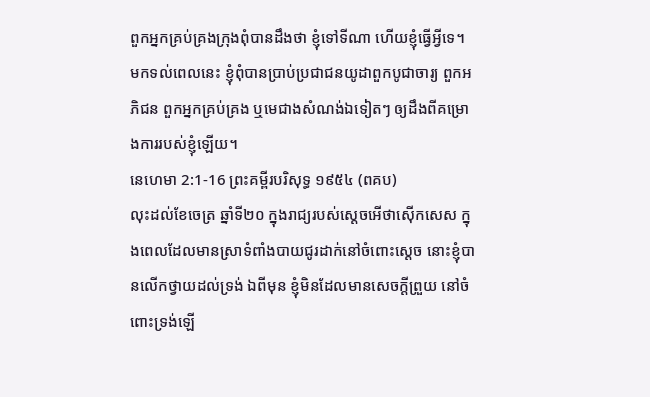ពួកអ្នកគ្រប់គ្រងក្រុងពុំបានដឹងថា ខ្ញុំទៅទីណា ហើយខ្ញុំធ្វើអ្វីទេ។ មកទល់ពេលនេះ ខ្ញុំពុំបានប្រាប់ប្រជាជនយូដាពួកបូជាចារ្យ ពួកអភិជន ពួកអ្នកគ្រប់គ្រង ឬមេជាងសំណង់ឯទៀតៗ ឲ្យដឹងពីគម្រោងការរបស់ខ្ញុំឡើយ។
នេហេមា 2:1-16 ព្រះគម្ពីរបរិសុទ្ធ ១៩៥៤ (ពគប)
លុះដល់ខែចេត្រ ឆ្នាំទី២០ ក្នុងរាជ្យរបស់ស្តេចអើថាស៊ើកសេស ក្នុងពេលដែលមានស្រាទំពាំងបាយជូរដាក់នៅចំពោះស្តេច នោះខ្ញុំបានលើកថ្វាយដល់ទ្រង់ ឯពីមុន ខ្ញុំមិនដែលមានសេចក្ដីព្រួយ នៅចំពោះទ្រង់ឡើ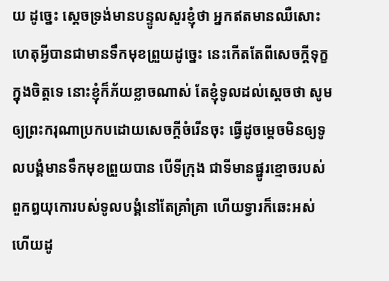យ ដូច្នេះ ស្តេចទ្រង់មានបន្ទូលសួរខ្ញុំថា អ្នកឥតមានឈឺសោះ ហេតុអ្វីបានជាមានទឹកមុខព្រួយដូច្នេះ នេះកើតតែពីសេចក្ដីទុក្ខក្នុងចិត្តទេ នោះខ្ញុំក៏ភ័យខ្លាចណាស់ តែខ្ញុំទូលដល់ស្តេចថា សូមឲ្យព្រះករុណាប្រកបដោយសេចក្ដីចំរើនចុះ ធ្វើដូចម្តេចមិនឲ្យទូលបង្គំមានទឹកមុខព្រួយបាន បើទីក្រុង ជាទីមានផ្នូរខ្មោចរបស់ពួកឰយុកោរបស់ទូលបង្គំនៅតែគ្រាំគ្រា ហើយទ្វារក៏ឆេះអស់ហើយដូ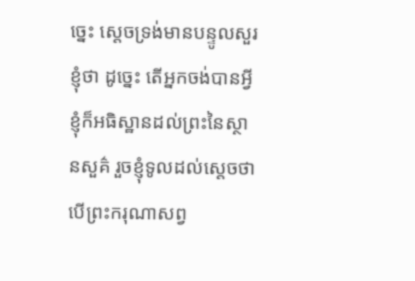ច្នេះ ស្តេចទ្រង់មានបន្ទូលសួរខ្ញុំថា ដូច្នេះ តើអ្នកចង់បានអ្វី ខ្ញុំក៏អធិស្ឋានដល់ព្រះនៃស្ថានសួគ៌ រួចខ្ញុំទូលដល់ស្តេចថា បើព្រះករុណាសព្វ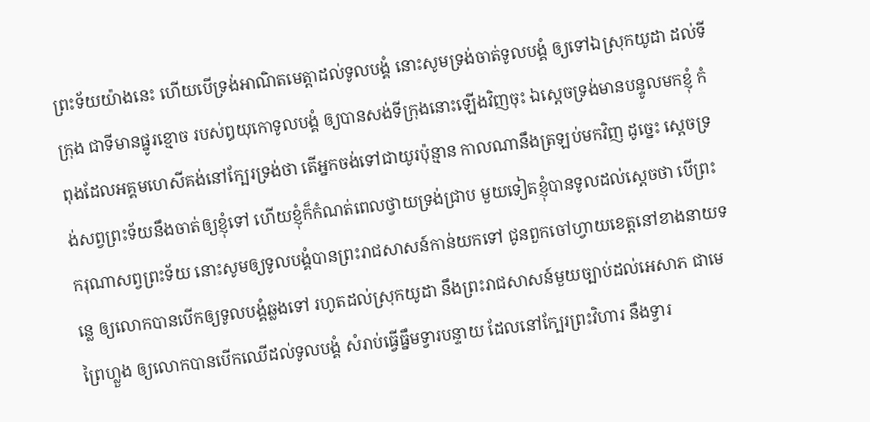ព្រះទ័យយ៉ាងនេះ ហើយបើទ្រង់អាណិតមេត្តាដល់ទូលបង្គំ នោះសូមទ្រង់ចាត់ទូលបង្គំ ឲ្យទៅឯស្រុកយូដា ដល់ទីក្រុង ជាទីមានផ្នូរខ្មោច របស់ឰយុកោទូលបង្គំ ឲ្យបានសង់ទីក្រុងនោះឡើងវិញចុះ ឯស្តេចទ្រង់មានបន្ទូលមកខ្ញុំ កំពុងដែលអគ្គមហេសីគង់នៅក្បែរទ្រង់ថា តើអ្នកចង់ទៅជាយូរប៉ុន្មាន កាលណានឹងត្រឡប់មកវិញ ដូច្នេះ ស្តេចទ្រង់សព្វព្រះទ័យនឹងចាត់ឲ្យខ្ញុំទៅ ហើយខ្ញុំក៏កំណត់ពេលថ្វាយទ្រង់ជ្រាប មួយទៀតខ្ញុំបានទូលដល់ស្តេចថា បើព្រះករុណាសព្វព្រះទ័យ នោះសូមឲ្យទូលបង្គំបានព្រះរាជសាសន៍កាន់យកទៅ ជូនពួកចៅហ្វាយខេត្តនៅខាងនាយទន្លេ ឲ្យលោកបានបើកឲ្យទូលបង្គំឆ្លងទៅ រហូតដល់ស្រុកយូដា នឹងព្រះរាជសាសន៍មួយច្បាប់ដល់អេសាភ ជាមេព្រៃហ្លួង ឲ្យលោកបានបើកឈើដល់ទូលបង្គំ សំរាប់ធ្វើធ្នឹមទ្វារបន្ទាយ ដែលនៅក្បែរព្រះវិហារ នឹងទ្វារ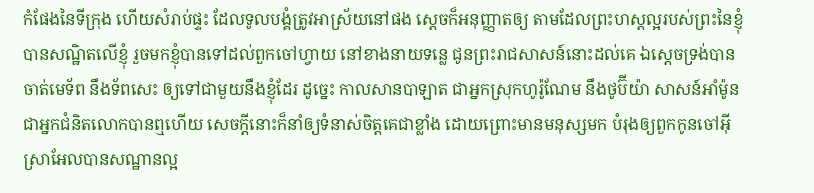កំផែងនៃទីក្រុង ហើយសំរាប់ផ្ទះ ដែលទូលបង្គំត្រូវអាស្រ័យនៅផង ស្តេចក៏អនុញ្ញាតឲ្យ តាមដែលព្រះហស្តល្អរបស់ព្រះនៃខ្ញុំបានសណ្ឋិតលើខ្ញុំ រួចមកខ្ញុំបានទៅដល់ពួកចៅហ្វាយ នៅខាងនាយទន្លេ ជូនព្រះរាជសាសន៍នោះដល់គេ ឯស្តេចទ្រង់បានចាត់មេទ័ព នឹងទ័ពសេះ ឲ្យទៅជាមួយនឹងខ្ញុំដែរ ដូច្នេះ កាលសានបាឡាត ជាអ្នកស្រុកហូរ៉ូណែម នឹងថូប៊ីយ៉ា សាសន៍អាំម៉ូន ជាអ្នកជំនិតលោកបានឮហើយ សេចក្ដីនោះក៏នាំឲ្យទំនាស់ចិត្តគេជាខ្លាំង ដោយព្រោះមានមនុស្សមក បំរុងឲ្យពួកកូនចៅអ៊ីស្រាអែលបានសណ្ឋានល្អ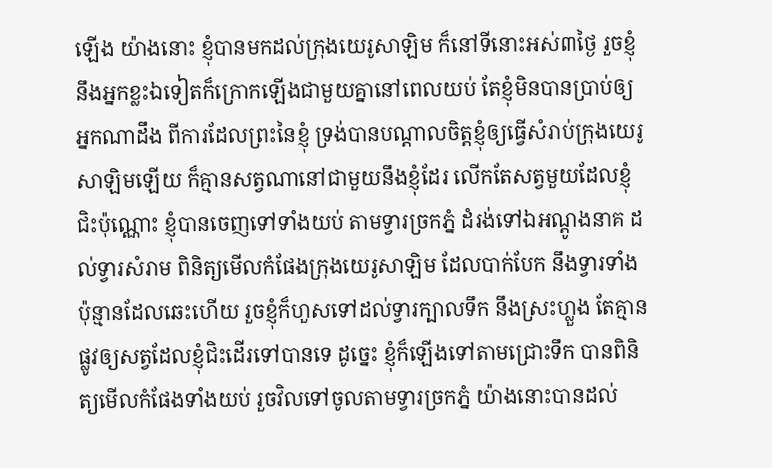ឡើង យ៉ាងនោះ ខ្ញុំបានមកដល់ក្រុងយេរូសាឡិម ក៏នៅទីនោះអស់៣ថ្ងៃ រួចខ្ញុំ នឹងអ្នកខ្លះឯទៀតក៏ក្រោកឡើងជាមួយគ្នានៅពេលយប់ តែខ្ញុំមិនបានប្រាប់ឲ្យអ្នកណាដឹង ពីការដែលព្រះនៃខ្ញុំ ទ្រង់បានបណ្តាលចិត្តខ្ញុំឲ្យធ្វើសំរាប់ក្រុងយេរូសាឡិមឡើយ ក៏គ្មានសត្វណានៅជាមួយនឹងខ្ញុំដែរ លើកតែសត្វមួយដែលខ្ញុំជិះប៉ុណ្ណោះ ខ្ញុំបានចេញទៅទាំងយប់ តាមទ្វារច្រកភ្នំ ដំរង់ទៅឯអណ្តូងនាគ ដល់ទ្វារសំរាម ពិនិត្យមើលកំផែងក្រុងយេរូសាឡិម ដែលបាក់បែក នឹងទ្វារទាំងប៉ុន្មានដែលឆេះហើយ រួចខ្ញុំក៏ហួសទៅដល់ទ្វារក្បាលទឹក នឹងស្រះហ្លួង តែគ្មានផ្លូវឲ្យសត្វដែលខ្ញុំជិះដើរទៅបានទេ ដូច្នេះ ខ្ញុំក៏ឡើងទៅតាមជ្រោះទឹក បានពិនិត្យមើលកំផែងទាំងយប់ រួចវិលទៅចូលតាមទ្វារច្រកភ្នំ យ៉ាងនោះបានដល់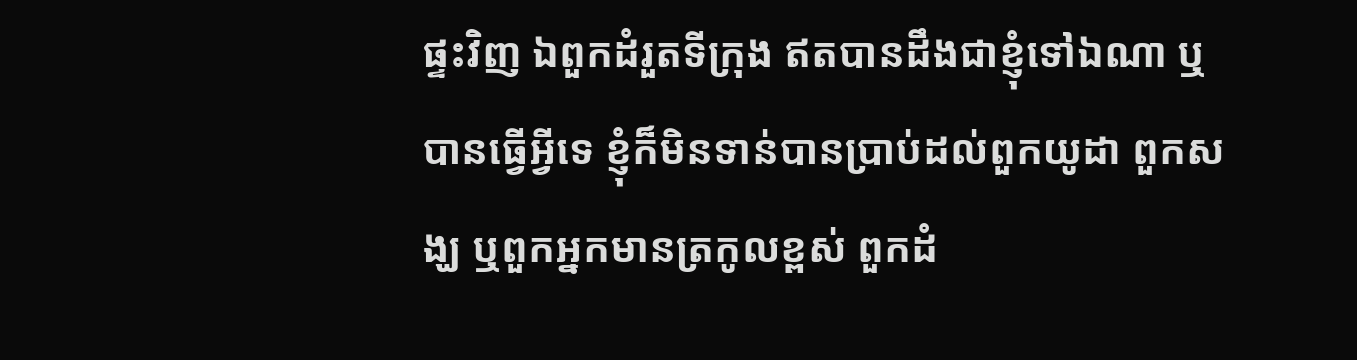ផ្ទះវិញ ឯពួកដំរួតទីក្រុង ឥតបានដឹងជាខ្ញុំទៅឯណា ឬបានធ្វើអ្វីទេ ខ្ញុំក៏មិនទាន់បានប្រាប់ដល់ពួកយូដា ពួកសង្ឃ ឬពួកអ្នកមានត្រកូលខ្ពស់ ពួកដំ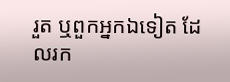រួត ឬពួកអ្នកឯទៀត ដែលរក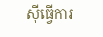ស៊ីធ្វើការ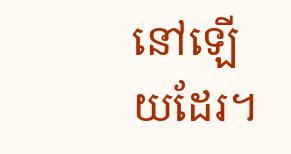នៅឡើយដែរ។